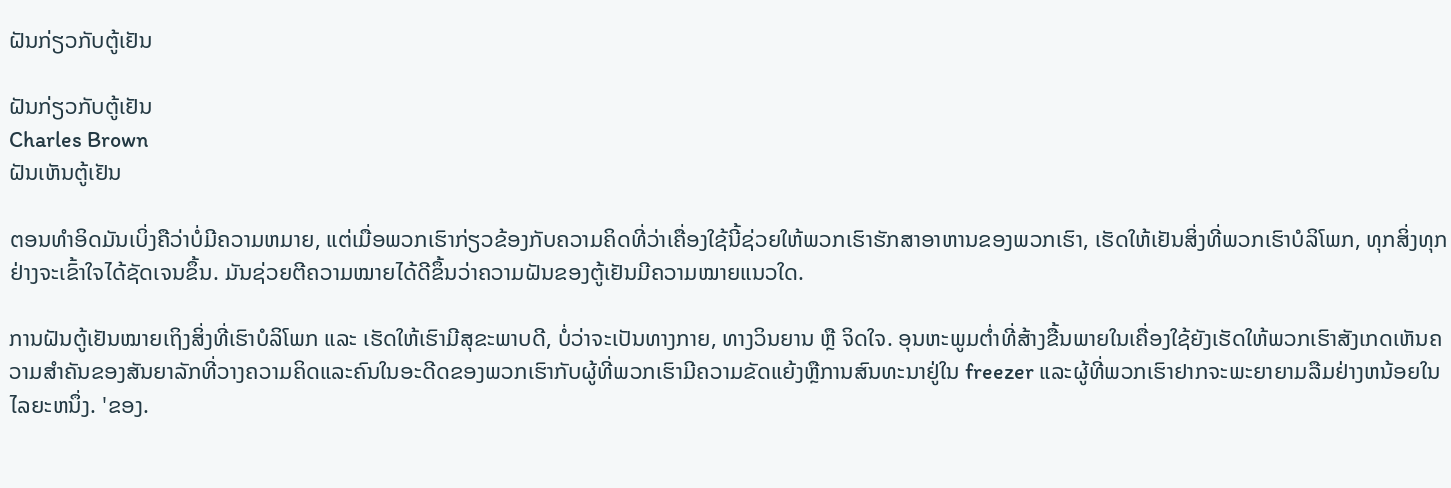ຝັນກ່ຽວກັບຕູ້ເຢັນ

ຝັນກ່ຽວກັບຕູ້ເຢັນ
Charles Brown
ຝັນເຫັນຕູ້ເຢັນ

ຕອນທໍາອິດມັນເບິ່ງຄືວ່າບໍ່ມີຄວາມຫມາຍ, ແຕ່ເມື່ອພວກເຮົາກ່ຽວຂ້ອງກັບຄວາມຄິດທີ່ວ່າເຄື່ອງໃຊ້ນີ້ຊ່ວຍໃຫ້ພວກເຮົາຮັກສາອາຫານຂອງພວກເຮົາ, ເຮັດໃຫ້ເຢັນສິ່ງທີ່ພວກເຮົາບໍລິໂພກ, ທຸກສິ່ງທຸກຢ່າງຈະເຂົ້າໃຈໄດ້ຊັດເຈນຂຶ້ນ. ມັນຊ່ວຍຕີຄວາມໝາຍໄດ້ດີຂຶ້ນວ່າຄວາມຝັນຂອງຕູ້ເຢັນມີຄວາມໝາຍແນວໃດ.

ການຝັນຕູ້ເຢັນໝາຍເຖິງສິ່ງທີ່ເຮົາບໍລິໂພກ ແລະ ເຮັດໃຫ້ເຮົາມີສຸຂະພາບດີ, ບໍ່ວ່າຈະເປັນທາງກາຍ, ທາງວິນຍານ ຫຼື ຈິດໃຈ. ອຸນຫະພູມຕ່ຳທີ່ສ້າງຂື້ນພາຍໃນເຄື່ອງໃຊ້ຍັງເຮັດໃຫ້ພວກເຮົາສັງເກດເຫັນຄວາມສໍາຄັນຂອງສັນຍາລັກທີ່ວາງຄວາມຄິດແລະຄົນໃນອະດີດຂອງພວກເຮົາກັບຜູ້ທີ່ພວກເຮົາມີຄວາມຂັດແຍ້ງຫຼືການສົນທະນາຢູ່ໃນ freezer ແລະຜູ້ທີ່ພວກເຮົາຢາກຈະພະຍາຍາມລືມຢ່າງຫນ້ອຍໃນໄລຍະຫນຶ່ງ. 'ຂອງ.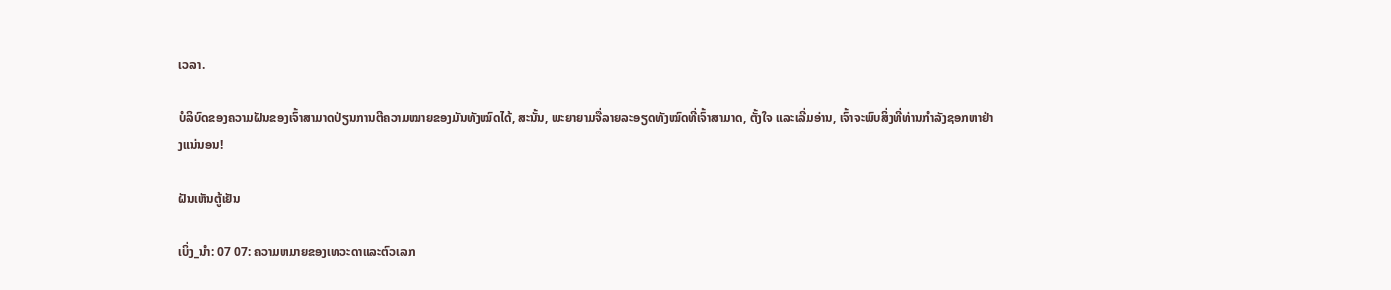ເວລາ.

ບໍລິບົດຂອງຄວາມຝັນຂອງເຈົ້າສາມາດປ່ຽນການຕີຄວາມໝາຍຂອງມັນທັງໝົດໄດ້, ສະນັ້ນ, ພະຍາຍາມຈື່ລາຍລະອຽດທັງໝົດທີ່ເຈົ້າສາມາດ, ຕັ້ງໃຈ ແລະເລີ່ມອ່ານ, ເຈົ້າຈະພົບສິ່ງທີ່ທ່ານກຳລັງຊອກຫາຢ່າງແນ່ນອນ!

ຝັນເຫັນຕູ້ເຢັນ

ເບິ່ງ_ນຳ: 07 07: ຄວາມຫມາຍຂອງເທວະດາແລະຕົວເລກ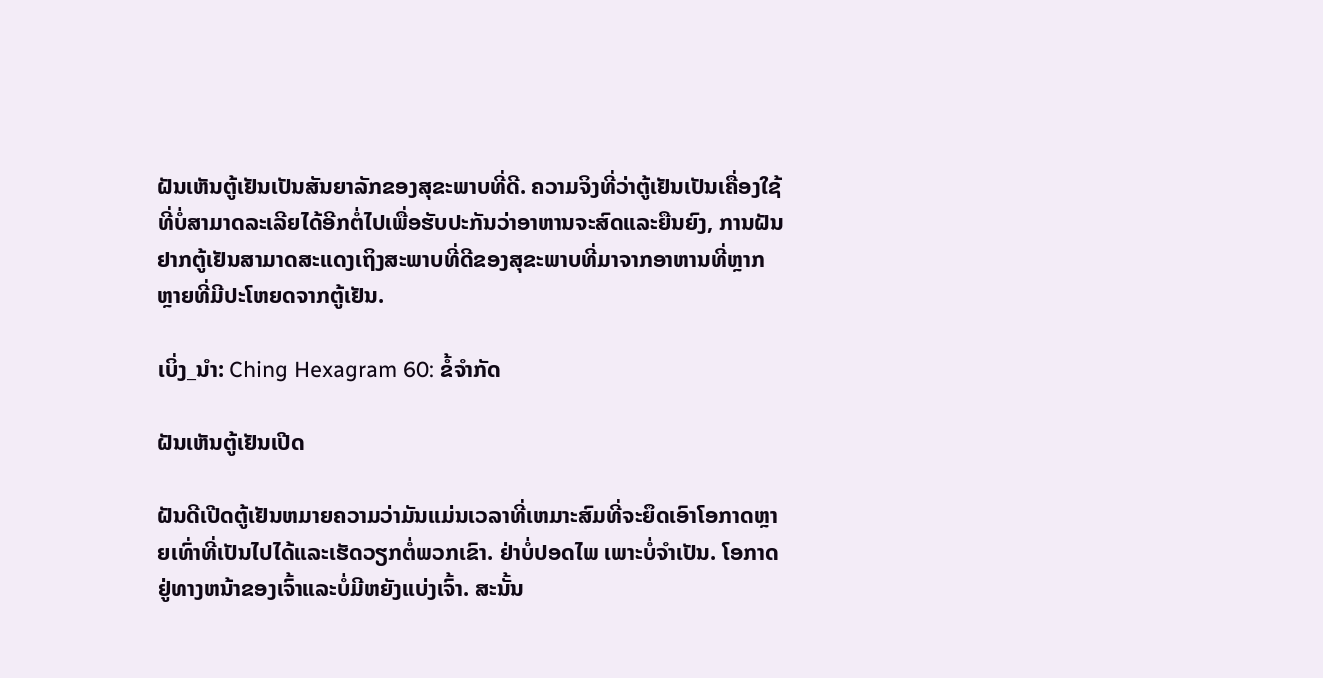ຝັນເຫັນຕູ້ເຢັນເປັນສັນຍາລັກຂອງສຸຂະພາບທີ່ດີ. ຄວາມຈິງທີ່ວ່າຕູ້ເຢັນເປັນເຄື່ອງໃຊ້ທີ່ບໍ່ສາມາດລະເລີຍໄດ້ອີກຕໍ່ໄປເພື່ອຮັບປະກັນວ່າອາຫານຈະສົດແລະຍືນຍົງ, ການຝັນຢາກຕູ້ເຢັນສາມາດສະແດງເຖິງສະພາບທີ່ດີຂອງສຸຂະພາບທີ່ມາຈາກອາຫານທີ່ຫຼາກຫຼາຍທີ່ມີປະໂຫຍດຈາກຕູ້ເຢັນ.

ເບິ່ງ_ນຳ: Ching Hexagram 60: ຂໍ້ຈໍາກັດ

ຝັນເຫັນຕູ້ເຢັນເປີດ

ຝັນດີເປີດຕູ້ເຢັນຫມາຍຄວາມວ່າມັນແມ່ນເວລາທີ່ເຫມາະສົມທີ່ຈະຍຶດເອົາໂອກາດຫຼາຍເທົ່າທີ່ເປັນໄປໄດ້ແລະເຮັດວຽກຕໍ່ພວກເຂົາ. ຢ່າບໍ່ປອດໄພ ເພາະບໍ່ຈຳເປັນ. ໂອກາດຢູ່ທາງຫນ້າຂອງເຈົ້າແລະບໍ່ມີຫຍັງແບ່ງເຈົ້າ. ສະນັ້ນ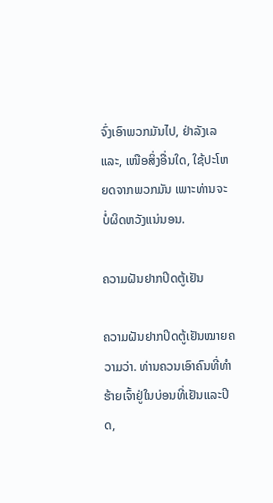ຈົ່ງເອົາພວກມັນໄປ, ຢ່າລັງເລ ແລະ, ເໜືອສິ່ງອື່ນໃດ, ໃຊ້ປະໂຫຍດຈາກພວກມັນ ເພາະທ່ານຈະບໍ່ຜິດຫວັງແນ່ນອນ.

ຄວາມຝັນຢາກປິດຕູ້ເຢັນ

ຄວາມຝັນຢາກປິດຕູ້ເຢັນໝາຍຄວາມວ່າ. ທ່ານຄວນເອົາຄົນທີ່ທໍາຮ້າຍເຈົ້າຢູ່ໃນບ່ອນທີ່ເຢັນແລະປິດ,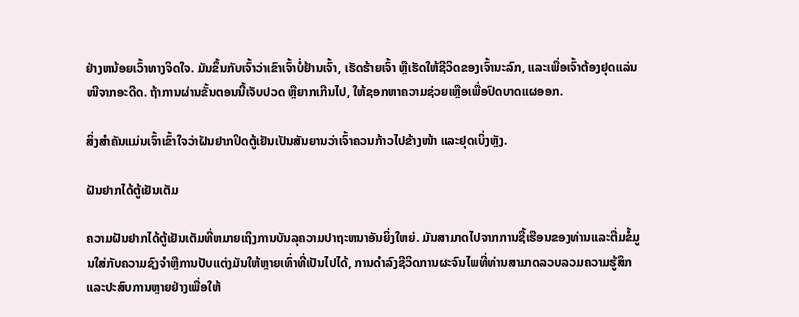ຢ່າງຫນ້ອຍເວົ້າທາງຈິດໃຈ. ມັນຂຶ້ນກັບເຈົ້າວ່າເຂົາເຈົ້າບໍ່ຢ້ານເຈົ້າ, ເຮັດຮ້າຍເຈົ້າ ຫຼືເຮັດໃຫ້ຊີວິດຂອງເຈົ້ານະລົກ, ແລະເພື່ອເຈົ້າຕ້ອງຢຸດແລ່ນໜີຈາກອະດີດ. ຖ້າການຜ່ານຂັ້ນຕອນນີ້ເຈັບປວດ ຫຼືຍາກເກີນໄປ, ໃຫ້ຊອກຫາຄວາມຊ່ວຍເຫຼືອເພື່ອປົດບາດແຜອອກ.

ສິ່ງສຳຄັນແມ່ນເຈົ້າເຂົ້າໃຈວ່າຝັນຢາກປິດຕູ້ເຢັນເປັນສັນຍານວ່າເຈົ້າຄວນກ້າວໄປຂ້າງໜ້າ ແລະຢຸດເບິ່ງຫຼັງ.

ຝັນຢາກໄດ້ຕູ້ເຢັນເຕັມ

ຄວາມຝັນຢາກໄດ້ຕູ້ເຢັນເຕັມທີ່ຫມາຍເຖິງການບັນລຸຄວາມປາຖະຫນາອັນຍິ່ງໃຫຍ່. ມັນສາມາດໄປຈາກການຊື້ເຮືອນຂອງທ່ານແລະຕື່ມຂໍ້ມູນໃສ່ກັບຄວາມຊົງຈໍາຫຼືການປັບແຕ່ງມັນໃຫ້ຫຼາຍເທົ່າທີ່ເປັນໄປໄດ້, ການດໍາລົງຊີວິດການຜະຈົນໄພທີ່ທ່ານສາມາດລວບລວມຄວາມຮູ້ສຶກແລະປະສົບການຫຼາຍຢ່າງເພື່ອໃຫ້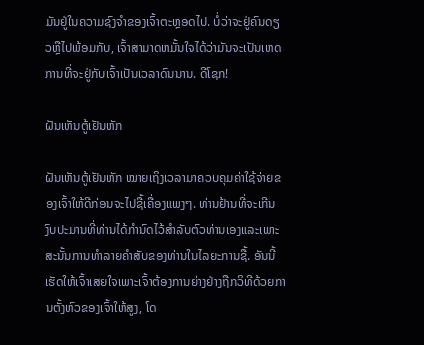ມັນຢູ່ໃນຄວາມຊົງຈໍາຂອງເຈົ້າຕະຫຼອດໄປ. ບໍ່ວ່າຈະຢູ່ຄົນດຽວຫຼືໄປພ້ອມກັບ, ເຈົ້າສາມາດຫມັ້ນໃຈໄດ້ວ່າມັນຈະເປັນເຫດການທີ່ຈະຢູ່ກັບເຈົ້າເປັນເວລາດົນນານ. ດີໂຊກ!

ຝັນເຫັນຕູ້ເຢັນຫັກ

ຝັນເຫັນຕູ້ເຢັນຫັກ ໝາຍເຖິງເວລາມາຄວບຄຸມຄ່າໃຊ້ຈ່າຍຂອງເຈົ້າໃຫ້ດີກ່ອນຈະໄປຊື້ເຄື່ອງແພງໆ. ທ່ານຢ້ານທີ່ຈະເກີນງົບປະມານທີ່ທ່ານໄດ້ກໍານົດໄວ້ສໍາລັບຕົວທ່ານເອງແລະເພາະສະນັ້ນການທໍາລາຍຄໍາສັບຂອງທ່ານໃນໄລຍະການຊື້. ອັນນີ້ເຮັດໃຫ້ເຈົ້າເສຍໃຈເພາະເຈົ້າຕ້ອງການຍ່າງຢ່າງຖືກວິທີດ້ວຍການຕັ້ງຫົວຂອງເຈົ້າໃຫ້ສູງ, ໂດ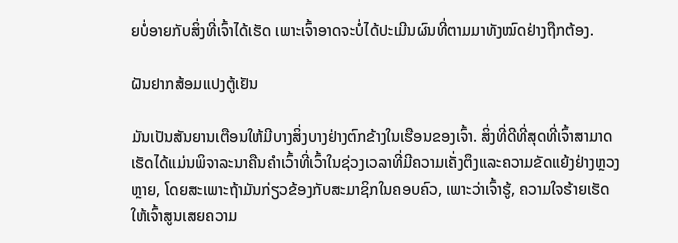ຍບໍ່ອາຍກັບສິ່ງທີ່ເຈົ້າໄດ້ເຮັດ ເພາະເຈົ້າອາດຈະບໍ່ໄດ້ປະເມີນຜົນທີ່ຕາມມາທັງໝົດຢ່າງຖືກຕ້ອງ.

ຝັນຢາກສ້ອມແປງຕູ້ເຢັນ

ມັນເປັນສັນຍານເຕືອນໃຫ້ມີບາງສິ່ງບາງຢ່າງຕົກຂ້າງໃນເຮືອນຂອງເຈົ້າ. ສິ່ງທີ່ດີທີ່ສຸດທີ່ເຈົ້າສາມາດເຮັດໄດ້ແມ່ນພິຈາລະນາຄືນຄໍາເວົ້າທີ່ເວົ້າໃນຊ່ວງເວລາທີ່ມີຄວາມເຄັ່ງຕຶງແລະຄວາມຂັດແຍ້ງຢ່າງຫຼວງຫຼາຍ, ໂດຍສະເພາະຖ້າມັນກ່ຽວຂ້ອງກັບສະມາຊິກໃນຄອບຄົວ, ເພາະວ່າເຈົ້າຮູ້, ຄວາມໃຈຮ້າຍເຮັດໃຫ້ເຈົ້າສູນເສຍຄວາມ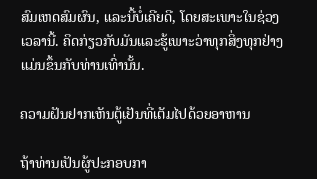ສົມເຫດສົມຜົນ, ແລະນີ້ບໍ່ເຄີຍດີ, ໂດຍສະເພາະໃນຊ່ວງເວລານີ້. ຄິດກ່ຽວກັບມັນແລະຮູ້ເພາະວ່າທຸກສິ່ງທຸກຢ່າງແມ່ນຂຶ້ນກັບທ່ານເທົ່ານັ້ນ.

ຄວາມຝັນຢາກເຫັນຕູ້ເຢັນທີ່ເຕັມໄປດ້ວຍອາຫານ

ຖ້າທ່ານເປັນຜູ້ປະກອບກາ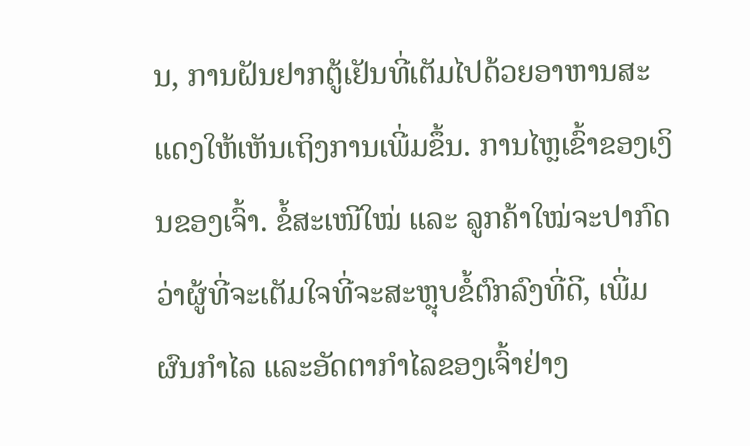ນ, ການຝັນຢາກຕູ້ເຢັນທີ່ເຕັມໄປດ້ວຍອາຫານສະແດງໃຫ້ເຫັນເຖິງການເພີ່ມຂຶ້ນ. ການໄຫຼເຂົ້າຂອງເງິນຂອງເຈົ້າ. ຂໍ້ສະເໜີໃໝ່ ແລະ ລູກຄ້າໃໝ່ຈະປາກົດວ່າຜູ້ທີ່ຈະເຕັມໃຈທີ່ຈະສະຫຼຸບຂໍ້ຕົກລົງທີ່ດີ, ເພີ່ມຜົນກໍາໄລ ແລະອັດຕາກຳໄລຂອງເຈົ້າຢ່າງ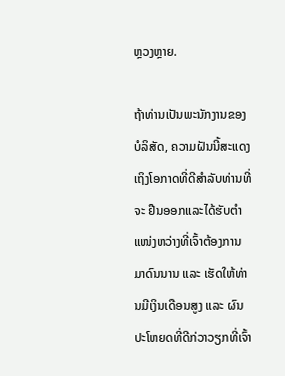ຫຼວງຫຼາຍ.

ຖ້າທ່ານເປັນພະນັກງານຂອງບໍລິສັດ, ຄວາມຝັນນີ້ສະແດງເຖິງໂອກາດທີ່ດີສໍາລັບທ່ານທີ່ຈະ ຢືນອອກແລະໄດ້ຮັບຕໍາແໜ່ງຫວ່າງທີ່ເຈົ້າຕ້ອງການມາດົນນານ ແລະ ເຮັດໃຫ້ທ່ານມີເງິນເດືອນສູງ ແລະ ຜົນປະໂຫຍດທີ່ດີກ່ວາວຽກທີ່ເຈົ້າ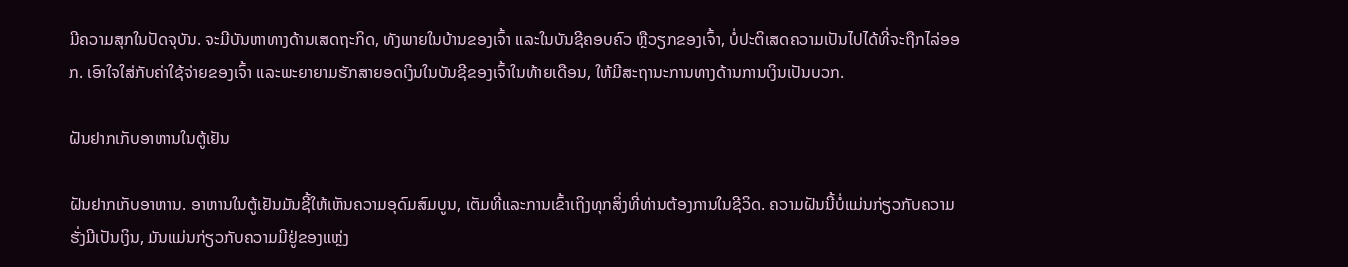ມີຄວາມສຸກໃນປັດຈຸບັນ. ຈະມີບັນຫາທາງດ້ານເສດຖະກິດ, ທັງພາຍໃນບ້ານຂອງເຈົ້າ ແລະໃນບັນຊີຄອບຄົວ ຫຼືວຽກຂອງເຈົ້າ, ບໍ່ປະຕິເສດຄວາມເປັນໄປໄດ້ທີ່ຈະຖືກໄລ່ອອກ. ເອົາໃຈໃສ່ກັບຄ່າໃຊ້ຈ່າຍຂອງເຈົ້າ ແລະພະຍາຍາມຮັກສາຍອດເງິນໃນບັນຊີຂອງເຈົ້າໃນທ້າຍເດືອນ, ໃຫ້ມີສະຖານະການທາງດ້ານການເງິນເປັນບວກ.

ຝັນຢາກເກັບອາຫານໃນຕູ້ເຢັນ

ຝັນຢາກເກັບອາຫານ. ອາຫານໃນຕູ້ເຢັນມັນຊີ້ໃຫ້ເຫັນຄວາມອຸດົມສົມບູນ, ເຕັມທີ່ແລະການເຂົ້າເຖິງທຸກສິ່ງທີ່ທ່ານຕ້ອງການໃນຊີວິດ. ຄວາມຝັນນີ້ບໍ່ແມ່ນກ່ຽວກັບຄວາມຮັ່ງມີເປັນເງິນ, ມັນແມ່ນກ່ຽວກັບຄວາມມີຢູ່ຂອງແຫຼ່ງ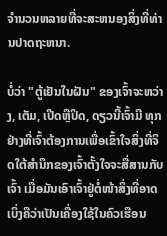ຈໍານວນຫລາຍທີ່ຈະສະຫນອງສິ່ງທີ່ທ່ານປາດຖະຫນາ.

ບໍ່ວ່າ "ຕູ້ເຢັນໃນຝັນ" ຂອງເຈົ້າຈະຫວ່າງ, ເຕັມ, ເປີດຫຼືປິດ, ດຽວນີ້ເຈົ້າມີ ທຸກຢ່າງທີ່ເຈົ້າຕ້ອງການເພື່ອເຂົ້າໃຈສິ່ງທີ່ຈິດໃຕ້ສຳນຶກຂອງເຈົ້າຕັ້ງໃຈຈະສື່ສານກັບເຈົ້າ ເມື່ອມັນເອົາເຈົ້າຢູ່ຕໍ່ໜ້າສິ່ງທີ່ອາດເບິ່ງຄືວ່າເປັນເຄື່ອງໃຊ້ໃນຄົວເຮືອນ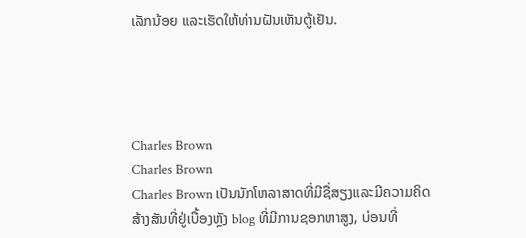ເລັກນ້ອຍ ແລະເຮັດໃຫ້ທ່ານຝັນເຫັນຕູ້ເຢັນ.




Charles Brown
Charles Brown
Charles Brown ເປັນນັກໂຫລາສາດທີ່ມີຊື່ສຽງແລະມີຄວາມຄິດສ້າງສັນທີ່ຢູ່ເບື້ອງຫຼັງ blog ທີ່ມີການຊອກຫາສູງ, ບ່ອນທີ່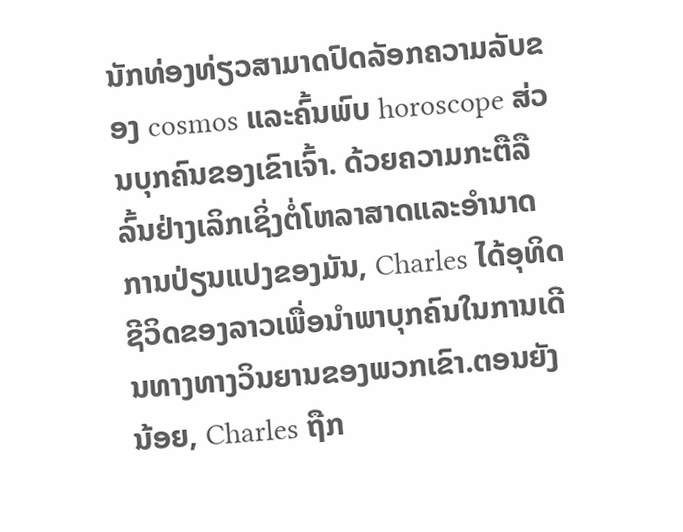ນັກທ່ອງທ່ຽວສາມາດປົດລັອກຄວາມລັບຂອງ cosmos ແລະຄົ້ນພົບ horoscope ສ່ວນບຸກຄົນຂອງເຂົາເຈົ້າ. ດ້ວຍຄວາມກະຕືລືລົ້ນຢ່າງເລິກເຊິ່ງຕໍ່ໂຫລາສາດແລະອໍານາດການປ່ຽນແປງຂອງມັນ, Charles ໄດ້ອຸທິດຊີວິດຂອງລາວເພື່ອນໍາພາບຸກຄົນໃນການເດີນທາງທາງວິນຍານຂອງພວກເຂົາ.ຕອນຍັງນ້ອຍ, Charles ຖືກ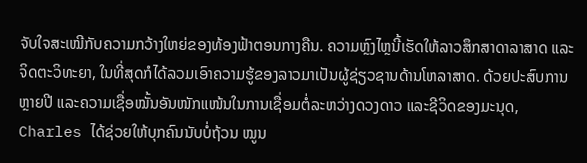ຈັບໃຈສະເໝີກັບຄວາມກວ້າງໃຫຍ່ຂອງທ້ອງຟ້າຕອນກາງຄືນ. ຄວາມຫຼົງໄຫຼນີ້ເຮັດໃຫ້ລາວສຶກສາດາລາສາດ ແລະ ຈິດຕະວິທະຍາ, ໃນທີ່ສຸດກໍໄດ້ລວມເອົາຄວາມຮູ້ຂອງລາວມາເປັນຜູ້ຊ່ຽວຊານດ້ານໂຫລາສາດ. ດ້ວຍປະສົບການຫຼາຍປີ ແລະຄວາມເຊື່ອໝັ້ນອັນໜັກແໜ້ນໃນການເຊື່ອມຕໍ່ລະຫວ່າງດວງດາວ ແລະຊີວິດຂອງມະນຸດ, Charles ໄດ້ຊ່ວຍໃຫ້ບຸກຄົນນັບບໍ່ຖ້ວນ ໝູນ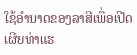ໃຊ້ອຳນາດຂອງລາສີເພື່ອເປີດເຜີຍທ່າແຮ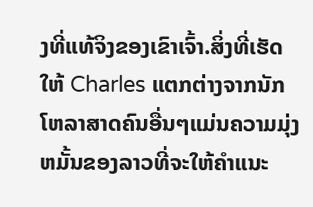ງທີ່ແທ້ຈິງຂອງເຂົາເຈົ້າ.ສິ່ງທີ່ເຮັດໃຫ້ Charles ແຕກຕ່າງຈາກນັກໂຫລາສາດຄົນອື່ນໆແມ່ນຄວາມມຸ່ງຫມັ້ນຂອງລາວທີ່ຈະໃຫ້ຄໍາແນະ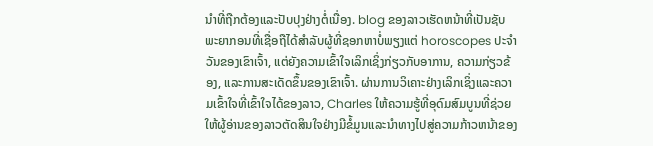ນໍາທີ່ຖືກຕ້ອງແລະປັບປຸງຢ່າງຕໍ່ເນື່ອງ. blog ຂອງລາວເຮັດຫນ້າທີ່ເປັນຊັບພະຍາກອນທີ່ເຊື່ອຖືໄດ້ສໍາລັບຜູ້ທີ່ຊອກຫາບໍ່ພຽງແຕ່ horoscopes ປະຈໍາວັນຂອງເຂົາເຈົ້າ, ແຕ່ຍັງຄວາມເຂົ້າໃຈເລິກເຊິ່ງກ່ຽວກັບອາການ, ຄວາມກ່ຽວຂ້ອງ, ແລະການສະເດັດຂຶ້ນຂອງເຂົາເຈົ້າ. ຜ່ານການວິເຄາະຢ່າງເລິກເຊິ່ງແລະຄວາມເຂົ້າໃຈທີ່ເຂົ້າໃຈໄດ້ຂອງລາວ, Charles ໃຫ້ຄວາມຮູ້ທີ່ອຸດົມສົມບູນທີ່ຊ່ວຍໃຫ້ຜູ້ອ່ານຂອງລາວຕັດສິນໃຈຢ່າງມີຂໍ້ມູນແລະນໍາທາງໄປສູ່ຄວາມກ້າວຫນ້າຂອງ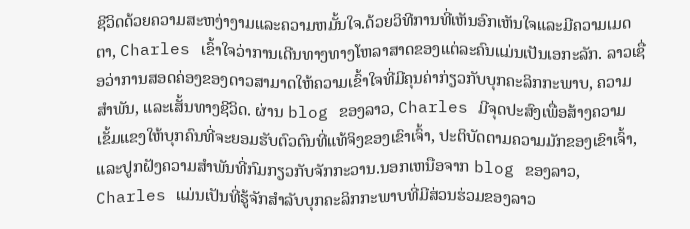ຊີວິດດ້ວຍຄວາມສະຫງ່າງາມແລະຄວາມຫມັ້ນໃຈ.ດ້ວຍວິທີການທີ່ເຫັນອົກເຫັນໃຈແລະມີຄວາມເມດຕາ, Charles ເຂົ້າໃຈວ່າການເດີນທາງທາງໂຫລາສາດຂອງແຕ່ລະຄົນແມ່ນເປັນເອກະລັກ. ລາວເຊື່ອວ່າການສອດຄ່ອງຂອງດາວສາມາດໃຫ້ຄວາມເຂົ້າໃຈທີ່ມີຄຸນຄ່າກ່ຽວກັບບຸກຄະລິກກະພາບ, ຄວາມສໍາພັນ, ແລະເສັ້ນທາງຊີວິດ. ຜ່ານ blog ຂອງລາວ, Charles ມີຈຸດປະສົງເພື່ອສ້າງຄວາມເຂັ້ມແຂງໃຫ້ບຸກຄົນທີ່ຈະຍອມຮັບຕົວຕົນທີ່ແທ້ຈິງຂອງເຂົາເຈົ້າ, ປະຕິບັດຕາມຄວາມມັກຂອງເຂົາເຈົ້າ, ແລະປູກຝັງຄວາມສໍາພັນທີ່ກົມກຽວກັບຈັກກະວານ.ນອກເຫນືອຈາກ blog ຂອງລາວ, Charles ແມ່ນເປັນທີ່ຮູ້ຈັກສໍາລັບບຸກຄະລິກກະພາບທີ່ມີສ່ວນຮ່ວມຂອງລາວ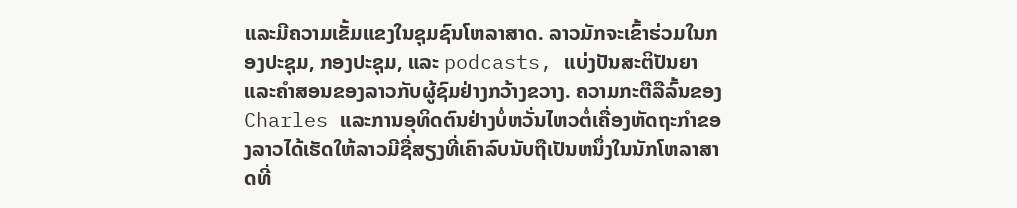ແລະມີຄວາມເຂັ້ມແຂງໃນຊຸມຊົນໂຫລາສາດ. ລາວມັກຈະເຂົ້າຮ່ວມໃນກອງປະຊຸມ, ກອງປະຊຸມ, ແລະ podcasts, ແບ່ງປັນສະຕິປັນຍາແລະຄໍາສອນຂອງລາວກັບຜູ້ຊົມຢ່າງກວ້າງຂວາງ. ຄວາມກະຕືລືລົ້ນຂອງ Charles ແລະການອຸທິດຕົນຢ່າງບໍ່ຫວັ່ນໄຫວຕໍ່ເຄື່ອງຫັດຖະກໍາຂອງລາວໄດ້ເຮັດໃຫ້ລາວມີຊື່ສຽງທີ່ເຄົາລົບນັບຖືເປັນຫນຶ່ງໃນນັກໂຫລາສາດທີ່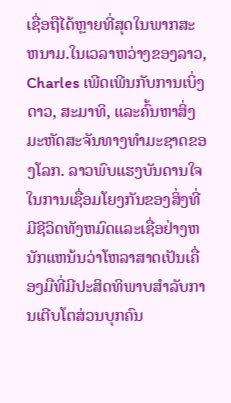ເຊື່ອຖືໄດ້ຫຼາຍທີ່ສຸດໃນພາກສະຫນາມ.ໃນເວລາຫວ່າງຂອງລາວ, Charles ເພີດເພີນກັບການເບິ່ງດາວ, ສະມາທິ, ແລະຄົ້ນຫາສິ່ງມະຫັດສະຈັນທາງທໍາມະຊາດຂອງໂລກ. ລາວພົບແຮງບັນດານໃຈໃນການເຊື່ອມໂຍງກັນຂອງສິ່ງທີ່ມີຊີວິດທັງຫມົດແລະເຊື່ອຢ່າງຫນັກແຫນ້ນວ່າໂຫລາສາດເປັນເຄື່ອງມືທີ່ມີປະສິດທິພາບສໍາລັບການເຕີບໂຕສ່ວນບຸກຄົນ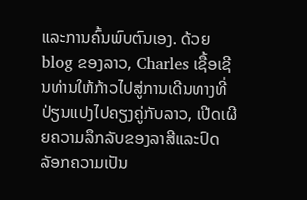ແລະການຄົ້ນພົບຕົນເອງ. ດ້ວຍ blog ຂອງລາວ, Charles ເຊື້ອເຊີນທ່ານໃຫ້ກ້າວໄປສູ່ການເດີນທາງທີ່ປ່ຽນແປງໄປຄຽງຄູ່ກັບລາວ, ເປີດເຜີຍຄວາມລຶກລັບຂອງລາສີແລະປົດລັອກຄວາມເປັນ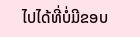ໄປໄດ້ທີ່ບໍ່ມີຂອບ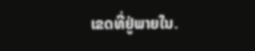ເຂດທີ່ຢູ່ພາຍໃນ.